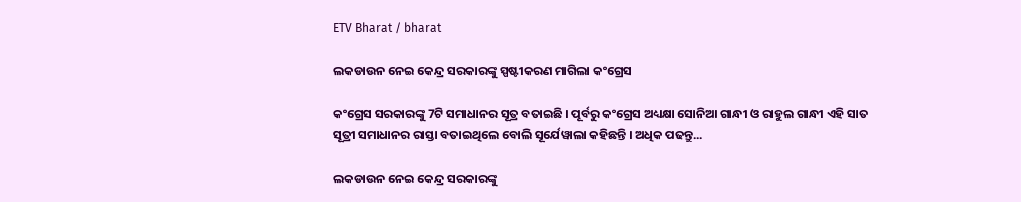ETV Bharat / bharat

ଲକଡାଉନ ନେଇ କେନ୍ଦ୍ର ସରକାରଙ୍କୁ ସ୍ପଷ୍ଟୀକରଣ ମାଗିଲା କଂଗ୍ରେସ

କଂଗ୍ରେସ ସରକାରଙ୍କୁ 7ଟି ସମାଧାନର ସୂତ୍ର ବତାଇଛି । ପୂର୍ବରୁ କଂଗ୍ରେସ ଅଧ୍ୟକ୍ଷା ସୋନିଆ ଗାନ୍ଧୀ ଓ ରାହୁଲ ଗାନ୍ଧୀ ଏହି ସାତ ସୂତ୍ରୀ ସମାଧାନର ରାସ୍ତା ବତାଇଥିଲେ ବୋଲି ସୂର୍ଯେୱାଲା କହିଛନ୍ତି । ଅଧିକ ପଢନ୍ତୁ...

ଲକଡାଉନ ନେଇ କେନ୍ଦ୍ର ସରକାରଙ୍କୁ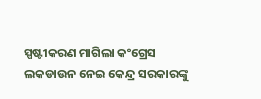ସ୍ପଷ୍ଟୀକରଣ ମାଗିଲା କଂଗ୍ରେସ
ଲକଡାଉନ ନେଇ କେନ୍ଦ୍ର ସରକାରଙ୍କୁ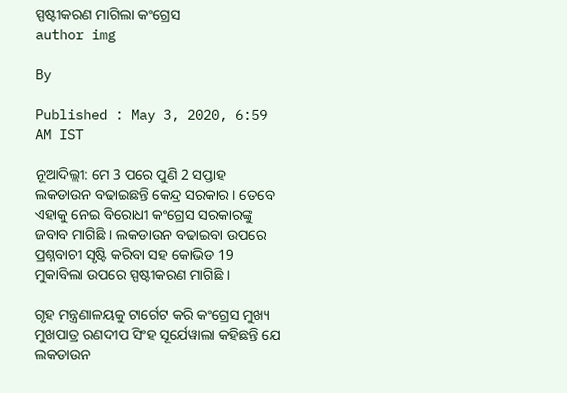ସ୍ପଷ୍ଟୀକରଣ ମାଗିଲା କଂଗ୍ରେସ
author img

By

Published : May 3, 2020, 6:59 AM IST

ନୂଆଦିଲ୍ଲୀ: ମେ 3 ପରେ ପୁଣି 2 ସପ୍ତାହ ଲକଡାଉନ ବଢାଇଛନ୍ତି କେନ୍ଦ୍ର ସରକାର । ତେବେ ଏହାକୁ ନେଇ ବିରୋଧୀ କଂଗ୍ରେସ ସରକାରଙ୍କୁ ଜବାବ ମାଗିଛି । ଲକଡାଉନ ବଢାଇବା ଉପରେ ପ୍ରଶ୍ନବାଚୀ ସୃଷ୍ଟି କରିବା ସହ କୋଭିଡ 19 ମୁକାବିଲା ଉପରେ ସ୍ପଷ୍ଟୀକରଣ ମାଗିଛି ।

ଗୃହ ମନ୍ତ୍ରଣାଳୟକୁ ଟାର୍ଗେଟ କରି କଂଗ୍ରେସ ମୁଖ୍ୟ ମୁଖପାତ୍ର ରଣଦୀପ ସିଂହ ସୂର୍ଯେୱାଲା କହିଛନ୍ତି ଯେ ଲକଡାଉନ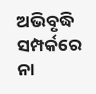ଅଭିବୃଦ୍ଧି ସମ୍ପର୍କରେ ନା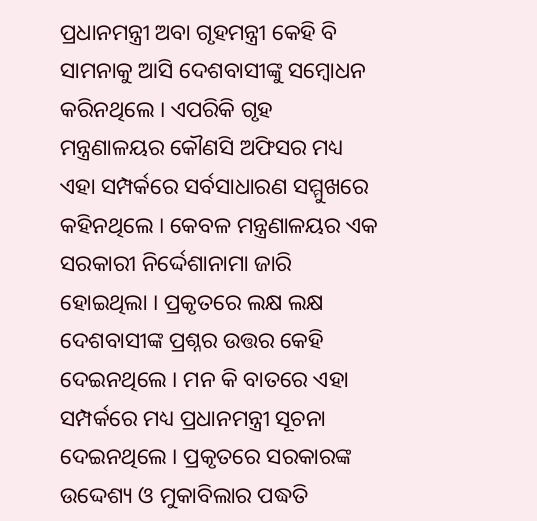ପ୍ରଧାନମନ୍ତ୍ରୀ ଅବା ଗୃହମନ୍ତ୍ରୀ କେହି ବି ସାମନାକୁ ଆସି ଦେଶବାସୀଙ୍କୁ ସମ୍ବୋଧନ କରିନଥିଲେ । ଏପରିକି ଗୃହ ମନ୍ତ୍ରଣାଳୟର କୌଣସି ଅଫିସର ମଧ୍ୟ ଏହା ସମ୍ପର୍କରେ ସର୍ବସାଧାରଣ ସମ୍ମୁଖରେ କହିନଥିଲେ । କେବଳ ମନ୍ତ୍ରଣାଳୟର ଏକ ସରକାରୀ ନିର୍ଦ୍ଦେଶାନାମା ଜାରି ହୋଇଥିଲା । ପ୍ରକୃତରେ ଲକ୍ଷ ଲକ୍ଷ ଦେଶବାସୀଙ୍କ ପ୍ରଶ୍ନର ଉତ୍ତର କେହି ଦେଇନଥିଲେ । ମନ କି ବାତରେ ଏହା ସମ୍ପର୍କରେ ମଧ୍ୟ ପ୍ରଧାନମନ୍ତ୍ରୀ ସୂଚନା ଦେଇନଥିଲେ । ପ୍ରକୃତରେ ସରକାରଙ୍କ ଉଦ୍ଦେଶ୍ୟ ଓ ମୁକାବିଲାର ପଦ୍ଧତି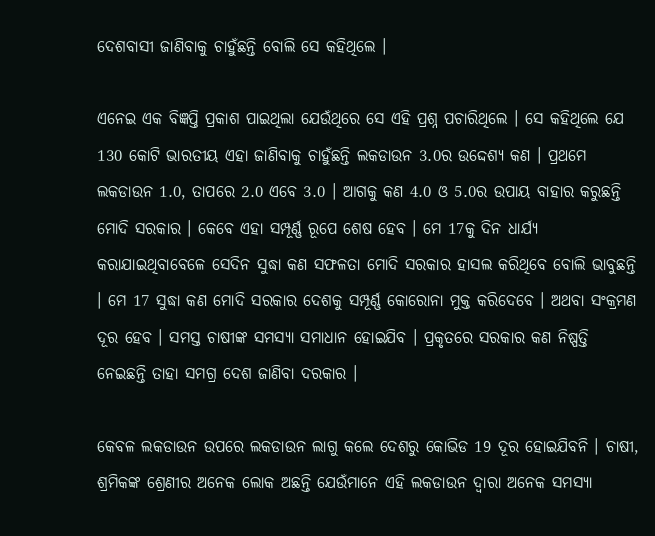ଦେଶବାସୀ ଜାଣିବାକୁ ଚାହୁଁଛନ୍ତି ବୋଲି ସେ କହିଥିଲେ ।

ଏନେଇ ଏକ ବିଜ୍ଞପ୍ତି ପ୍ରକାଶ ପାଇଥିଲା ଯେଉଁଥିରେ ସେ ଏହି ପ୍ରଶ୍ନ ପଚାରିଥିଲେ । ସେ କହିଥିଲେ ଯେ 130 କୋଟି ଭାରତୀୟ ଏହା ଜାଣିବାକୁ ଚାହୁଁଛନ୍ତି ଲକଡାଉନ 3.0ର ଉଦ୍ଦେଶ୍ୟ କଣ । ପ୍ରଥମେ ଲକଡାଉନ 1.0, ତାପରେ 2.0 ଏବେ 3.0 । ଆଗକୁ କଣ 4.0 ଓ 5.0ର ଉପାୟ ବାହାର କରୁଛନ୍ତି ମୋଦି ସରକାର । କେବେ ଏହା ସମ୍ପୂର୍ଣ୍ଣ ରୂପେ ଶେଷ ହେବ । ମେ 17କୁ ଦିନ ଧାର୍ଯ୍ୟ କରାଯାଇଥିବାବେଳେ ସେଦିନ ସୁଦ୍ଧା କଣ ସଫଳତା ମୋଦି ସରକାର ହାସଲ କରିଥିବେ ବୋଲି ଭାବୁଛନ୍ତି । ମେ 17 ସୁଦ୍ଧା କଣ ମୋଦି ସରକାର ଦେଶକୁ ସମ୍ପୂର୍ଣ୍ଣ କୋରୋନା ମୁକ୍ତ କରିଦେବେ । ଅଥବା ସଂକ୍ରମଣ ଦୂର ହେବ । ସମସ୍ତ ଚାଷୀଙ୍କ ସମସ୍ୟା ସମାଧାନ ହୋଇଯିବ । ପ୍ରକୃତରେ ସରକାର କଣ ନିଷ୍ପତ୍ତି ନେଇଛନ୍ତି ତାହା ସମଗ୍ର ଦେଶ ଜାଣିବା ଦରକାର ।

କେବଳ ଲକଡାଉନ ଉପରେ ଲକଡାଉନ ଲାଗୁ କଲେ ଦେଶରୁ କୋଭିଡ 19 ଦୂର ହୋଇଯିବନି । ଚାଷୀ, ଶ୍ରମିକଙ୍କ ଶ୍ରେଣୀର ଅନେକ ଲୋକ ଅଛନ୍ତି ଯେଉଁମାନେ ଏହି ଲକଡାଉନ ଦ୍ବାରା ଅନେକ ସମସ୍ୟା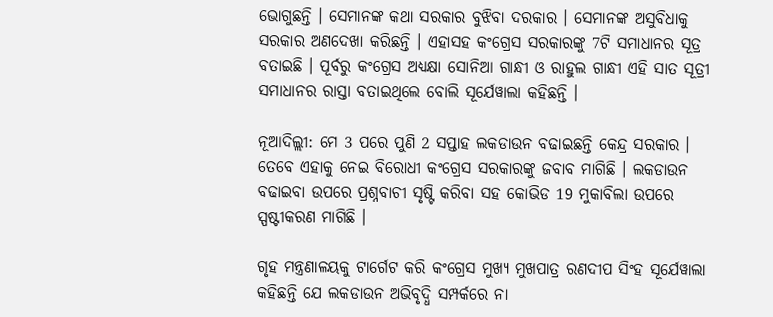ଭୋଗୁଛନ୍ତି । ସେମାନଙ୍କ କଥା ସରକାର ବୁଝିବା ଦରକାର । ସେମାନଙ୍କ ଅସୁବିଧାକୁ ସରକାର ଅଣଦେଖା କରିଛନ୍ତି । ଏହାସହ କଂଗ୍ରେସ ସରକାରଙ୍କୁ 7ଟି ସମାଧାନର ସୂତ୍ର ବତାଇଛି । ପୂର୍ବରୁ କଂଗ୍ରେସ ଅଧ୍ୟକ୍ଷା ସୋନିଆ ଗାନ୍ଧୀ ଓ ରାହୁଲ ଗାନ୍ଧୀ ଏହି ସାତ ସୂତ୍ରୀ ସମାଧାନର ରାସ୍ତା ବତାଇଥିଲେ ବୋଲି ସୂର୍ଯେୱାଲା କହିଛନ୍ତି ।

ନୂଆଦିଲ୍ଲୀ: ମେ 3 ପରେ ପୁଣି 2 ସପ୍ତାହ ଲକଡାଉନ ବଢାଇଛନ୍ତି କେନ୍ଦ୍ର ସରକାର । ତେବେ ଏହାକୁ ନେଇ ବିରୋଧୀ କଂଗ୍ରେସ ସରକାରଙ୍କୁ ଜବାବ ମାଗିଛି । ଲକଡାଉନ ବଢାଇବା ଉପରେ ପ୍ରଶ୍ନବାଚୀ ସୃଷ୍ଟି କରିବା ସହ କୋଭିଡ 19 ମୁକାବିଲା ଉପରେ ସ୍ପଷ୍ଟୀକରଣ ମାଗିଛି ।

ଗୃହ ମନ୍ତ୍ରଣାଳୟକୁ ଟାର୍ଗେଟ କରି କଂଗ୍ରେସ ମୁଖ୍ୟ ମୁଖପାତ୍ର ରଣଦୀପ ସିଂହ ସୂର୍ଯେୱାଲା କହିଛନ୍ତି ଯେ ଲକଡାଉନ ଅଭିବୃଦ୍ଧି ସମ୍ପର୍କରେ ନା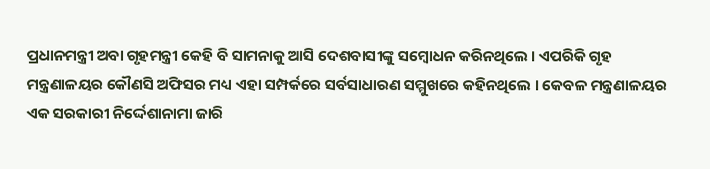ପ୍ରଧାନମନ୍ତ୍ରୀ ଅବା ଗୃହମନ୍ତ୍ରୀ କେହି ବି ସାମନାକୁ ଆସି ଦେଶବାସୀଙ୍କୁ ସମ୍ବୋଧନ କରିନଥିଲେ । ଏପରିକି ଗୃହ ମନ୍ତ୍ରଣାଳୟର କୌଣସି ଅଫିସର ମଧ୍ୟ ଏହା ସମ୍ପର୍କରେ ସର୍ବସାଧାରଣ ସମ୍ମୁଖରେ କହିନଥିଲେ । କେବଳ ମନ୍ତ୍ରଣାଳୟର ଏକ ସରକାରୀ ନିର୍ଦ୍ଦେଶାନାମା ଜାରି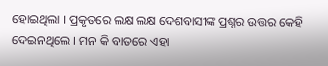ହୋଇଥିଲା । ପ୍ରକୃତରେ ଲକ୍ଷ ଲକ୍ଷ ଦେଶବାସୀଙ୍କ ପ୍ରଶ୍ନର ଉତ୍ତର କେହି ଦେଇନଥିଲେ । ମନ କି ବାତରେ ଏହା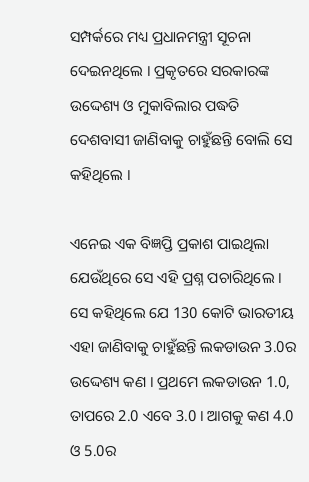ସମ୍ପର୍କରେ ମଧ୍ୟ ପ୍ରଧାନମନ୍ତ୍ରୀ ସୂଚନା ଦେଇନଥିଲେ । ପ୍ରକୃତରେ ସରକାରଙ୍କ ଉଦ୍ଦେଶ୍ୟ ଓ ମୁକାବିଲାର ପଦ୍ଧତି ଦେଶବାସୀ ଜାଣିବାକୁ ଚାହୁଁଛନ୍ତି ବୋଲି ସେ କହିଥିଲେ ।

ଏନେଇ ଏକ ବିଜ୍ଞପ୍ତି ପ୍ରକାଶ ପାଇଥିଲା ଯେଉଁଥିରେ ସେ ଏହି ପ୍ରଶ୍ନ ପଚାରିଥିଲେ । ସେ କହିଥିଲେ ଯେ 130 କୋଟି ଭାରତୀୟ ଏହା ଜାଣିବାକୁ ଚାହୁଁଛନ୍ତି ଲକଡାଉନ 3.0ର ଉଦ୍ଦେଶ୍ୟ କଣ । ପ୍ରଥମେ ଲକଡାଉନ 1.0, ତାପରେ 2.0 ଏବେ 3.0 । ଆଗକୁ କଣ 4.0 ଓ 5.0ର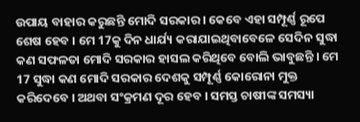ଉପାୟ ବାହାର କରୁଛନ୍ତି ମୋଦି ସରକାର । କେବେ ଏହା ସମ୍ପୂର୍ଣ୍ଣ ରୂପେ ଶେଷ ହେବ । ମେ 17କୁ ଦିନ ଧାର୍ଯ୍ୟ କରାଯାଇଥିବାବେଳେ ସେଦିନ ସୁଦ୍ଧା କଣ ସଫଳତା ମୋଦି ସରକାର ହାସଲ କରିଥିବେ ବୋଲି ଭାବୁଛନ୍ତି । ମେ 17 ସୁଦ୍ଧା କଣ ମୋଦି ସରକାର ଦେଶକୁ ସମ୍ପୂର୍ଣ୍ଣ କୋରୋନା ମୁକ୍ତ କରିଦେବେ । ଅଥବା ସଂକ୍ରମଣ ଦୂର ହେବ । ସମସ୍ତ ଚାଷୀଙ୍କ ସମସ୍ୟା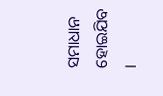ସମାଧାନ ହୋଇଯିବ ।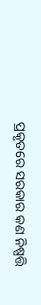ପ୍ରକୃତରେ ସରକାର କଣ ନିଷ୍ପତ୍ତି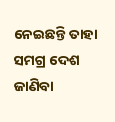ନେଇଛନ୍ତି ତାହା ସମଗ୍ର ଦେଶ ଜାଣିବା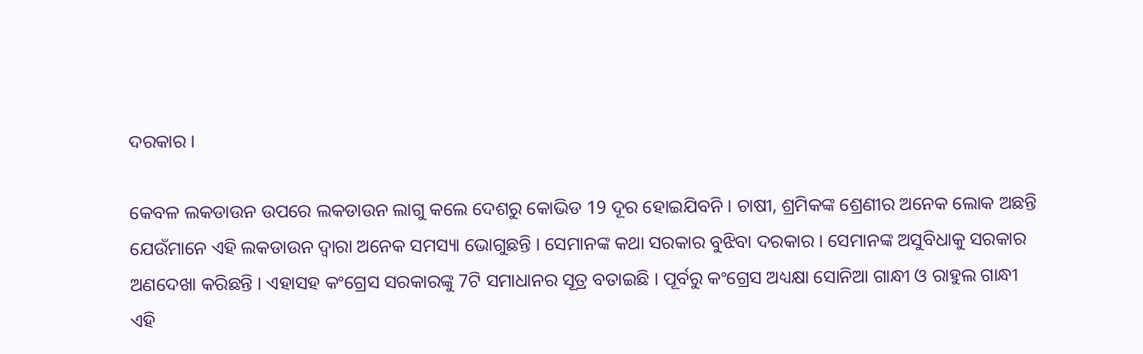ଦରକାର ।

କେବଳ ଲକଡାଉନ ଉପରେ ଲକଡାଉନ ଲାଗୁ କଲେ ଦେଶରୁ କୋଭିଡ 19 ଦୂର ହୋଇଯିବନି । ଚାଷୀ, ଶ୍ରମିକଙ୍କ ଶ୍ରେଣୀର ଅନେକ ଲୋକ ଅଛନ୍ତି ଯେଉଁମାନେ ଏହି ଲକଡାଉନ ଦ୍ବାରା ଅନେକ ସମସ୍ୟା ଭୋଗୁଛନ୍ତି । ସେମାନଙ୍କ କଥା ସରକାର ବୁଝିବା ଦରକାର । ସେମାନଙ୍କ ଅସୁବିଧାକୁ ସରକାର ଅଣଦେଖା କରିଛନ୍ତି । ଏହାସହ କଂଗ୍ରେସ ସରକାରଙ୍କୁ 7ଟି ସମାଧାନର ସୂତ୍ର ବତାଇଛି । ପୂର୍ବରୁ କଂଗ୍ରେସ ଅଧ୍ୟକ୍ଷା ସୋନିଆ ଗାନ୍ଧୀ ଓ ରାହୁଲ ଗାନ୍ଧୀ ଏହି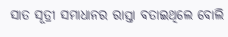ସାତ ସୂତ୍ରୀ ସମାଧାନର ରାସ୍ତା ବତାଇଥିଲେ ବୋଲି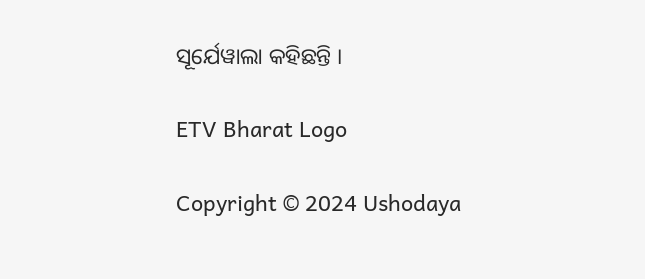ସୂର୍ଯେୱାଲା କହିଛନ୍ତି ।

ETV Bharat Logo

Copyright © 2024 Ushodaya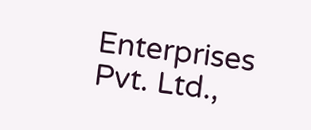Enterprises Pvt. Ltd.,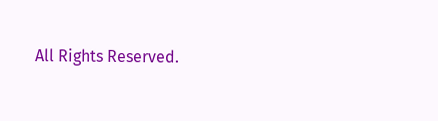All Rights Reserved.